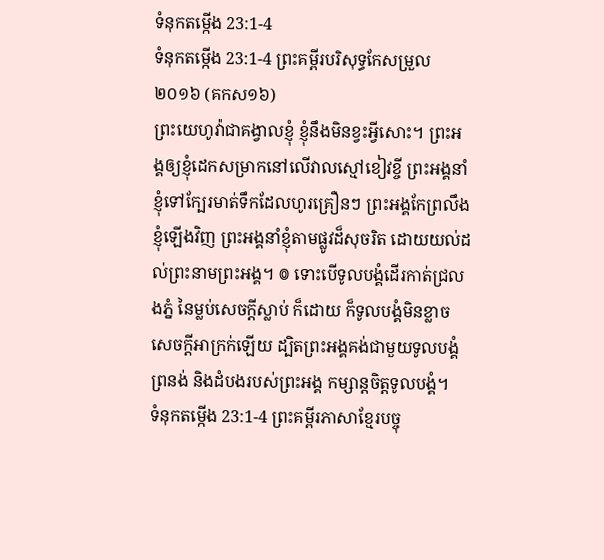ទំនុកតម្កើង 23:1-4
ទំនុកតម្កើង 23:1-4 ព្រះគម្ពីរបរិសុទ្ធកែសម្រួល ២០១៦ (គកស១៦)
ព្រះយេហូវ៉ាជាគង្វាលខ្ញុំ ខ្ញុំនឹងមិនខ្វះអ្វីសោះ។ ព្រះអង្គឲ្យខ្ញុំដេកសម្រាកនៅលើវាលស្មៅខៀវខ្ចី ព្រះអង្គនាំខ្ញុំទៅក្បែរមាត់ទឹកដែលហូរគ្រឿនៗ ព្រះអង្គកែព្រលឹង ខ្ញុំឡើងវិញ ព្រះអង្គនាំខ្ញុំតាមផ្លូវដ៏សុចរិត ដោយយល់ដល់ព្រះនាមព្រះអង្គ។ ៙ ទោះបើទូលបង្គំដើរកាត់ជ្រលងភ្នំ នៃម្លប់សេចក្ដីស្លាប់ ក៏ដោយ ក៏ទូលបង្គំមិនខ្លាចសេចក្ដីអាក្រក់ឡើយ ដ្បិតព្រះអង្គគង់ជាមួយទូលបង្គំ ព្រនង់ និងដំបងរបស់ព្រះអង្គ កម្សាន្តចិត្តទូលបង្គំ។
ទំនុកតម្កើង 23:1-4 ព្រះគម្ពីរភាសាខ្មែរបច្ចុ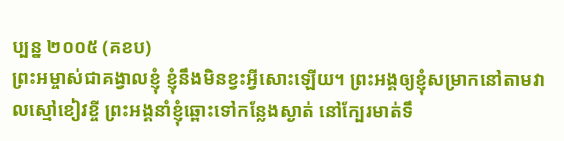ប្បន្ន ២០០៥ (គខប)
ព្រះអម្ចាស់ជាគង្វាលខ្ញុំ ខ្ញុំនឹងមិនខ្វះអ្វីសោះឡើយ។ ព្រះអង្គឲ្យខ្ញុំសម្រាកនៅតាមវាលស្មៅខៀវខ្ចី ព្រះអង្គនាំខ្ញុំឆ្ពោះទៅកន្លែងស្ងាត់ នៅក្បែរមាត់ទឹ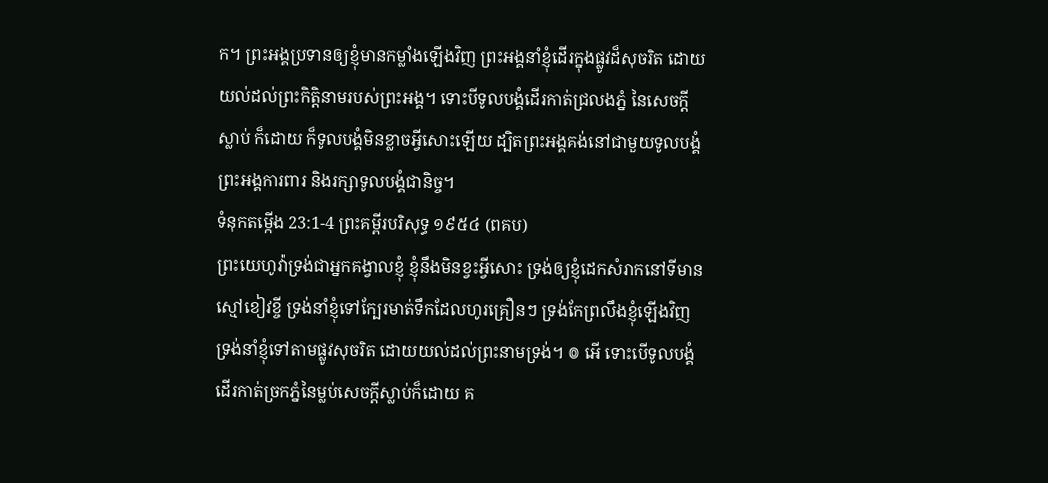ក។ ព្រះអង្គប្រទានឲ្យខ្ញុំមានកម្លាំងឡើងវិញ ព្រះអង្គនាំខ្ញុំដើរក្នុងផ្លូវដ៏សុចរិត ដោយយល់ដល់ព្រះកិត្តិនាមរបស់ព្រះអង្គ។ ទោះបីទូលបង្គំដើរកាត់ជ្រលងភ្នំ នៃសេចក្ដីស្លាប់ ក៏ដោយ ក៏ទូលបង្គំមិនខ្លាចអ្វីសោះឡើយ ដ្បិតព្រះអង្គគង់នៅជាមួយទូលបង្គំ ព្រះអង្គការពារ និងរក្សាទូលបង្គំជានិច្ច។
ទំនុកតម្កើង 23:1-4 ព្រះគម្ពីរបរិសុទ្ធ ១៩៥៤ (ពគប)
ព្រះយេហូវ៉ាទ្រង់ជាអ្នកគង្វាលខ្ញុំ ខ្ញុំនឹងមិនខ្វះអ្វីសោះ ទ្រង់ឲ្យខ្ញុំដេកសំរាកនៅទីមានស្មៅខៀវខ្ចី ទ្រង់នាំខ្ញុំទៅក្បែរមាត់ទឹកដែលហូរគ្រឿនៗ ទ្រង់កែព្រលឹងខ្ញុំឡើងវិញ ទ្រង់នាំខ្ញុំទៅតាមផ្លូវសុចរិត ដោយយល់ដល់ព្រះនាមទ្រង់។ ៙ អើ ទោះបើទូលបង្គំដើរកាត់ច្រកភ្នំនៃម្លប់សេចក្ដីស្លាប់ក៏ដោយ គ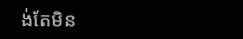ង់តែមិន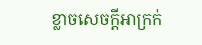ខ្លាចសេចក្ដីអាក្រក់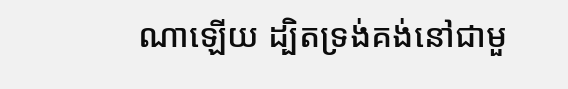ណាឡើយ ដ្បិតទ្រង់គង់នៅជាមួ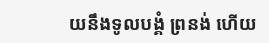យនឹងទូលបង្គំ ព្រនង់ ហើយ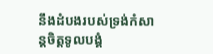នឹងដំបងរបស់ទ្រង់កំសាន្តចិត្តទូលបង្គំ